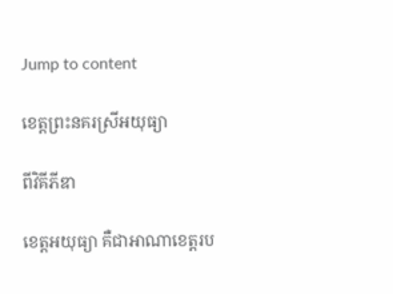Jump to content

ខេត្តព្រះនគរស្រីអយុធ្យា

ពីវិគីភីឌា

ខេត្តអយុធ្យា គឺជាអាណាខេត្តរប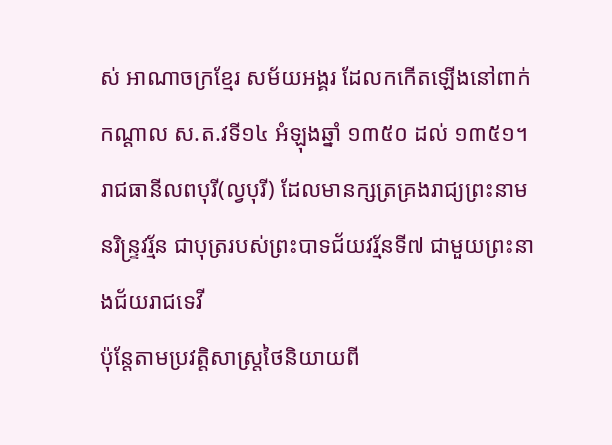ស់ អាណាចក្រខ្មែរ សម័យអង្គរ ដែលកកើតឡើងនៅពាក់កណ្ដាល ស.ត.វទី១៤ អំឡុងឆ្នាំ ១៣៥០ ដល់ ១៣៥១។
រាជធានីលពបុរី(ល្វបុរី) ដែលមានក្សត្រគ្រងរាជ្យព្រះនាម នរិន្ទ្រវរ្ម័ន ជាបុត្ររបស់ព្រះបាទជ័យវរ្ម័នទី៧ ជាមួយព្រះនាងជ័យរាជទេវី
ប៉ុន្តែតាមប្រវត្តិសាស្ត្រថៃនិយាយពី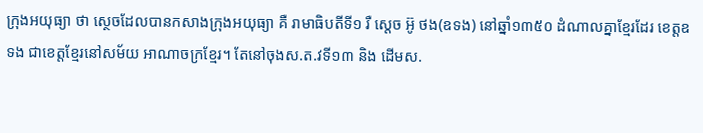ក្រុងអយុធ្យា ថា ស្ថេចដែលបានកសាងក្រុងអយុធ្យា គឺ រាមាធិបតីទី១ រឺ ស្តេច អ៊ូ ថង(ឧទង) នៅឆ្នាំ១៣៥០ ដំណាលគ្នាខ្មែរដែរ ខេត្តឧទង ជាខេត្តខ្មែរនៅសម័យ អាណាចក្រខ្មែរ។ តែនៅចុងស.ត.វទី១៣ និង ដើមស.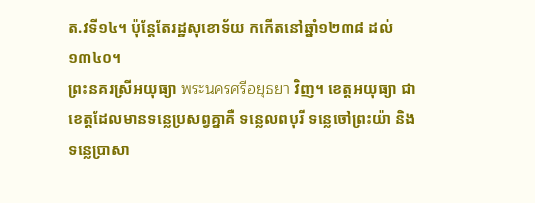ត.វទី១៤។ ប៉ុន្តែតែរដ្ឋសុខោទ័យ កកើតនៅឆ្នាំ១២៣៨ ដល់ ១៣៤០។
ព្រះនគរស្រីអយុធ្យា พระนครศรีอยุธยา វិញ។ ខេត្តអយុធ្យា ជាខេត្តដែលមានទន្លេប្រសព្វគ្នាគឺ ទន្លេលពបុរី ទន្លេចៅព្រះយ៉ា និង ទន្លេប្រាសា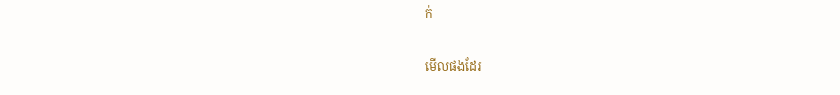ក់

មើលផងដែរ